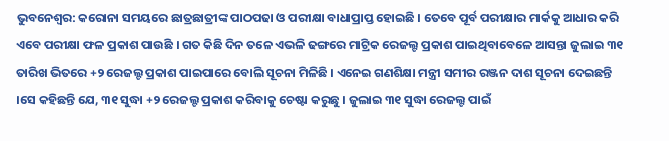ଭୁବନେଶ୍ୱର: କରୋନା ସମୟରେ ଛାତ୍ରଛାତ୍ରୀଙ୍କ ପାଠପଢା ଓ ପରୀକ୍ଷା ବାଧାପ୍ରାପ୍ତ ହୋଇଛି । ତେବେ ପୂର୍ବ ପରୀକ୍ଷାର ମାର୍କକୁ ଆଧାର କରି ଏବେ ପରୀକ୍ଷା ଫଳ ପ୍ରକାଶ ପାଉଛି । ଗତ କିଛି ଦିନ ତଳେ ଏଭଳି ଢଙ୍ଗରେ ମାଟ୍ରିକ ରେଜଲ୍ଟ ପ୍ରକାଶ ପାଇଥିବାବେଳେ ଆସନ୍ତା ଜୁଲାଇ ୩୧ ତାରିଖ ଭିତରେ +୨ ରେଜଲ୍ଟ ପ୍ରକାଶ ପାଇପାରେ ବୋଲି ସୂଚନା ମିଳିଛି । ଏନେଇ ଗଣଶିକ୍ଷା ମନ୍ତ୍ରୀ ସମୀର ରଞ୍ଜନ ଦାଶ ସୂଚନା ଦେଇଛନ୍ତି ।ସେ କହିଛନ୍ତି ଯେ, ୩୧ ସୁଦ୍ଧା +୨ ରେଜଲ୍ଟ ପ୍ରକାଶ କରିବାକୁ ଚେଷ୍ଟା କରୁଛୁ । ଜୁଲାଇ ୩୧ ସୁଦ୍ଧା ରେଜଲ୍ଟ ପାଇଁ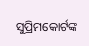ସୁପ୍ରିମକୋର୍ଟଙ୍କ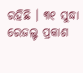ରହିଛି । ୩୧ ସୁଦ୍ଧା ରେଜଲ୍ଟ ପ୍ରକାଶ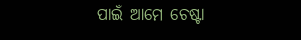ପାଇଁ ଆମେ ଚେଷ୍ଟା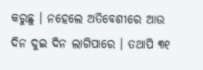କରୁଛୁ । ନହେଲେ ଅତିବେଶୀରେ ଆଉ ଦିନ ଦୁଇ ଦିନ ଲାଗିପାରେ । ତଥାପି ୩୧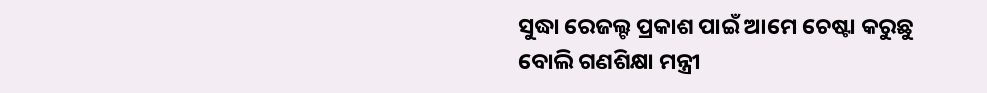ସୁଦ୍ଧା ରେଜଲ୍ଟ ପ୍ରକାଶ ପାଇଁ ଆମେ ଚେଷ୍ଟା କରୁଛୁ ବୋଲି ଗଣଶିକ୍ଷା ମନ୍ତ୍ରୀ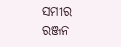ସମୀର ରଞ୍ଜନ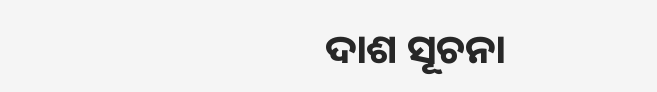ଦାଶ ସୂଚନା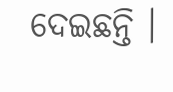ଦେଇଛନ୍ତି ।